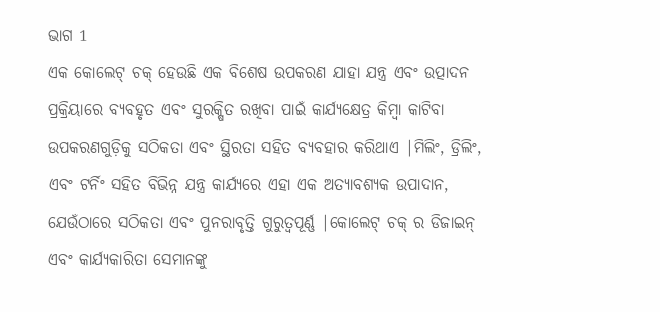ଭାଗ 1
ଏକ କୋଲେଟ୍ ଚକ୍ ହେଉଛି ଏକ ବିଶେଷ ଉପକରଣ ଯାହା ଯନ୍ତ୍ର ଏବଂ ଉତ୍ପାଦନ ପ୍ରକ୍ରିୟାରେ ବ୍ୟବହୃତ ଏବଂ ସୁରକ୍ଷିତ ରଖିବା ପାଇଁ କାର୍ଯ୍ୟକ୍ଷେତ୍ର କିମ୍ବା କାଟିବା ଉପକରଣଗୁଡ଼ିକୁ ସଠିକତା ଏବଂ ସ୍ଥିରତା ସହିତ ବ୍ୟବହାର କରିଥାଏ |ମିଲିଂ, ଡ୍ରିଲିଂ, ଏବଂ ଟର୍ନିଂ ସହିତ ବିଭିନ୍ନ ଯନ୍ତ୍ର କାର୍ଯ୍ୟରେ ଏହା ଏକ ଅତ୍ୟାବଶ୍ୟକ ଉପାଦାନ, ଯେଉଁଠାରେ ସଠିକତା ଏବଂ ପୁନରାବୃତ୍ତି ଗୁରୁତ୍ୱପୂର୍ଣ୍ଣ |କୋଲେଟ୍ ଚକ୍ ର ଡିଜାଇନ୍ ଏବଂ କାର୍ଯ୍ୟକାରିତା ସେମାନଙ୍କୁ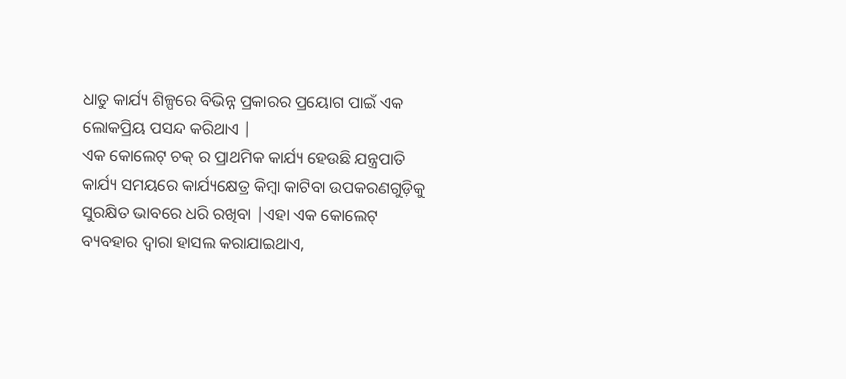ଧାତୁ କାର୍ଯ୍ୟ ଶିଳ୍ପରେ ବିଭିନ୍ନ ପ୍ରକାରର ପ୍ରୟୋଗ ପାଇଁ ଏକ ଲୋକପ୍ରିୟ ପସନ୍ଦ କରିଥାଏ |
ଏକ କୋଲେଟ୍ ଚକ୍ ର ପ୍ରାଥମିକ କାର୍ଯ୍ୟ ହେଉଛି ଯନ୍ତ୍ରପାତି କାର୍ଯ୍ୟ ସମୟରେ କାର୍ଯ୍ୟକ୍ଷେତ୍ର କିମ୍ବା କାଟିବା ଉପକରଣଗୁଡ଼ିକୁ ସୁରକ୍ଷିତ ଭାବରେ ଧରି ରଖିବା |ଏହା ଏକ କୋଲେଟ୍ ବ୍ୟବହାର ଦ୍ୱାରା ହାସଲ କରାଯାଇଥାଏ,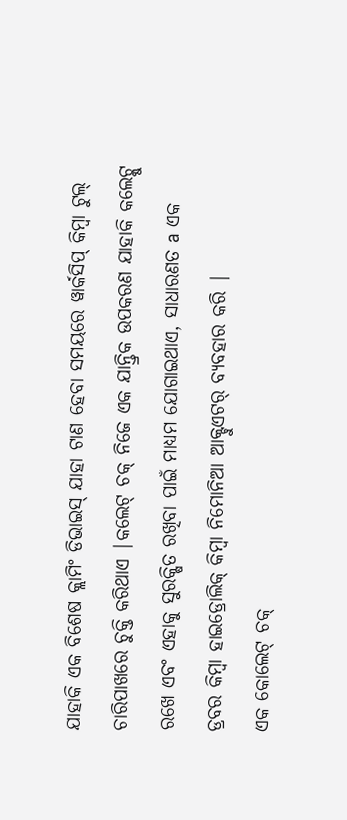ଯାହାକି ଏକ ବିଶେଷ କ୍ଲାମିଂ ଡିଭାଇସ୍ ଯାହା ଟାଣ ହେବା ସମୟରେ ୱାର୍କସିପ୍ କିମ୍ବା ଟୁଲ୍ ଚାରିପାଖରେ ଚୁକ୍ତି କରିଥାଏ |କଲେଟ୍ ଚକ୍ ନିଜେ ଏକ ଯାନ୍ତ୍ରିକ ଉପକରଣ ଯାହାକି କଲେଟ୍କୁ ରଖେ ଏବଂ ଏହାକୁ ସୁରକ୍ଷିତ ରଖିବା ପାଇଁ ମାଧ୍ୟମ ଯୋଗାଇଥାଏ, ସାଧାରଣତ a ଏକ ଡ୍ରବର କିମ୍ବା ହାଇଡ୍ରୋଲିକ୍ କିମ୍ବା ନିମୋନିଆ ଆକ୍ଟୁଏଟର୍ ବ୍ୟବହାର କରି |
ଏକ କୋଲେଟ୍ ଚକ୍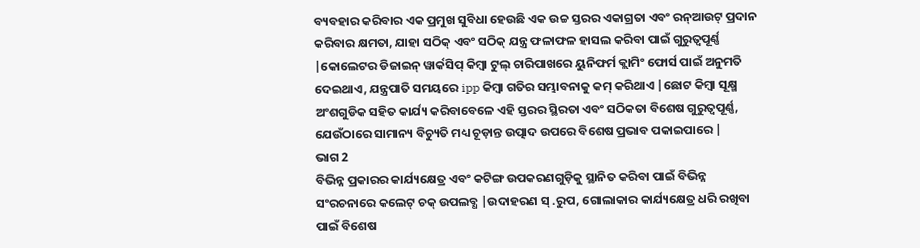ବ୍ୟବହାର କରିବାର ଏକ ପ୍ରମୁଖ ସୁବିଧା ହେଉଛି ଏକ ଉଚ୍ଚ ସ୍ତରର ଏକାଗ୍ରତା ଏବଂ ରନ୍ଆଉଟ୍ ପ୍ରଦାନ କରିବାର କ୍ଷମତା, ଯାହା ସଠିକ୍ ଏବଂ ସଠିକ୍ ଯନ୍ତ୍ର ଫଳାଫଳ ହାସଲ କରିବା ପାଇଁ ଗୁରୁତ୍ୱପୂର୍ଣ୍ଣ |କୋଲେଟର ଡିଜାଇନ୍ ୱାର୍କସିପ୍ କିମ୍ବା ଟୁଲ୍ ଚାରିପାଖରେ ୟୁନିଫର୍ମ କ୍ଲାମିଂ ଫୋର୍ସ ପାଇଁ ଅନୁମତି ଦେଇଥାଏ, ଯନ୍ତ୍ରପାତି ସମୟରେ ipp କିମ୍ବା ଗତିର ସମ୍ଭାବନାକୁ କମ୍ କରିଥାଏ |ଛୋଟ କିମ୍ବା ସୂକ୍ଷ୍ମ ଅଂଶଗୁଡିକ ସହିତ କାର୍ଯ୍ୟ କରିବାବେଳେ ଏହି ସ୍ତରର ସ୍ଥିରତା ଏବଂ ସଠିକତା ବିଶେଷ ଗୁରୁତ୍ୱପୂର୍ଣ୍ଣ, ଯେଉଁଠାରେ ସାମାନ୍ୟ ବିଚ୍ୟୁତି ମଧ୍ୟ ଚୂଡ଼ାନ୍ତ ଉତ୍ପାଦ ଉପରେ ବିଶେଷ ପ୍ରଭାବ ପକାଇପାରେ |
ଭାଗ 2
ବିଭିନ୍ନ ପ୍ରକାରର କାର୍ଯ୍ୟକ୍ଷେତ୍ର ଏବଂ କଟିଙ୍ଗ ଉପକରଣଗୁଡ଼ିକୁ ସ୍ଥାନିତ କରିବା ପାଇଁ ବିଭିନ୍ନ ସଂରଚନାରେ କଲେଟ୍ ଚକ୍ ଉପଲବ୍ଧ |ଉଦାହରଣ ସ୍ .ରୁପ, ଗୋଲାକାର କାର୍ଯ୍ୟକ୍ଷେତ୍ର ଧରି ରଖିବା ପାଇଁ ବିଶେଷ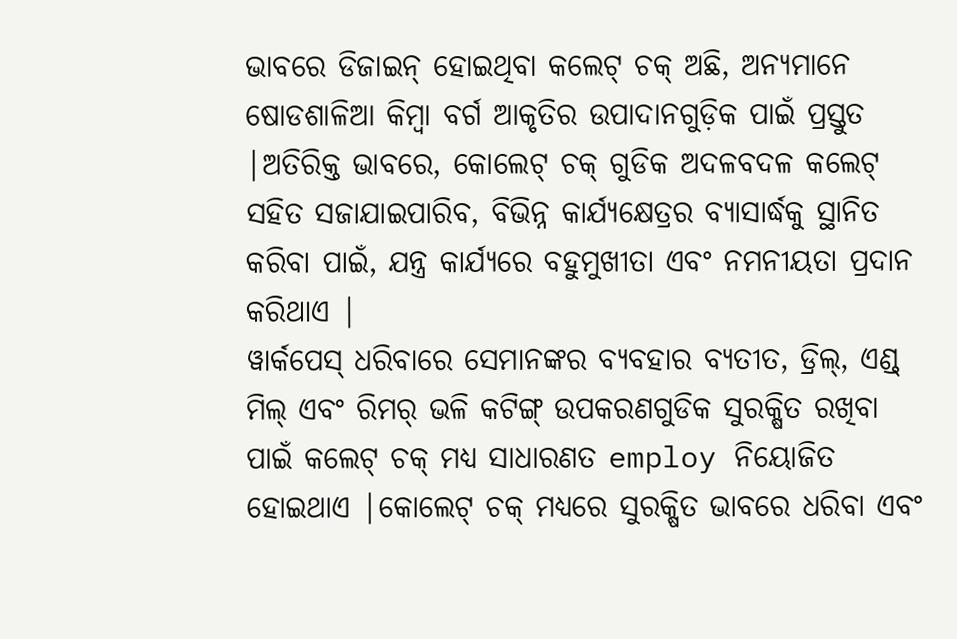ଭାବରେ ଡିଜାଇନ୍ ହୋଇଥିବା କଲେଟ୍ ଚକ୍ ଅଛି, ଅନ୍ୟମାନେ ଷୋଡଶାଳିଆ କିମ୍ବା ବର୍ଗ ଆକୃତିର ଉପାଦାନଗୁଡ଼ିକ ପାଇଁ ପ୍ରସ୍ତୁତ |ଅତିରିକ୍ତ ଭାବରେ, କୋଲେଟ୍ ଚକ୍ ଗୁଡିକ ଅଦଳବଦଳ କଲେଟ୍ ସହିତ ସଜାଯାଇପାରିବ, ବିଭିନ୍ନ କାର୍ଯ୍ୟକ୍ଷେତ୍ରର ବ୍ୟାସାର୍ଦ୍ଧକୁ ସ୍ଥାନିତ କରିବା ପାଇଁ, ଯନ୍ତ୍ର କାର୍ଯ୍ୟରେ ବହୁମୁଖୀତା ଏବଂ ନମନୀୟତା ପ୍ରଦାନ କରିଥାଏ |
ୱାର୍କପେସ୍ ଧରିବାରେ ସେମାନଙ୍କର ବ୍ୟବହାର ବ୍ୟତୀତ, ଡ୍ରିଲ୍, ଏଣ୍ଡ୍ ମିଲ୍ ଏବଂ ରିମର୍ ଭଳି କଟିଙ୍ଗ୍ ଉପକରଣଗୁଡିକ ସୁରକ୍ଷିତ ରଖିବା ପାଇଁ କଲେଟ୍ ଚକ୍ ମଧ୍ୟ ସାଧାରଣତ employ ନିୟୋଜିତ ହୋଇଥାଏ |କୋଲେଟ୍ ଚକ୍ ମଧ୍ୟରେ ସୁରକ୍ଷିତ ଭାବରେ ଧରିବା ଏବଂ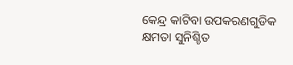କେନ୍ଦ୍ର କାଟିବା ଉପକରଣଗୁଡିକ କ୍ଷମତା ସୁନିଶ୍ଚିତ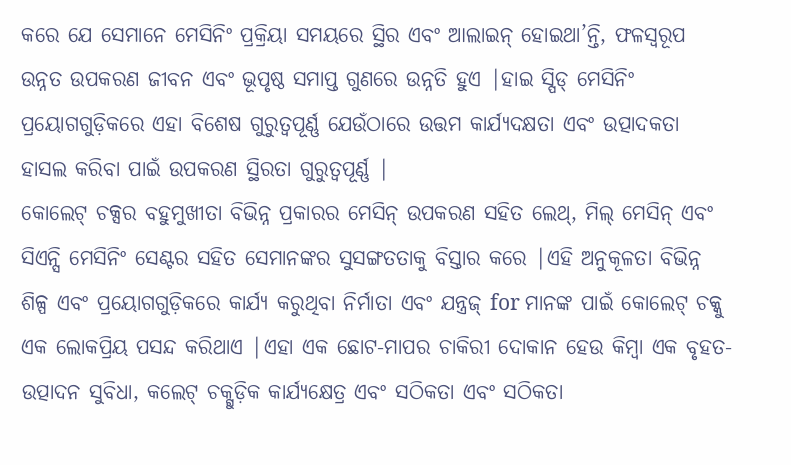କରେ ଯେ ସେମାନେ ମେସିନିଂ ପ୍ରକ୍ରିୟା ସମୟରେ ସ୍ଥିର ଏବଂ ଆଲାଇନ୍ ହୋଇଥା’ନ୍ତି, ଫଳସ୍ୱରୂପ ଉନ୍ନତ ଉପକରଣ ଜୀବନ ଏବଂ ଭୂପୃଷ୍ଠ ସମାପ୍ତ ଗୁଣରେ ଉନ୍ନତି ହୁଏ |ହାଇ ସ୍ପିଡ୍ ମେସିନିଂ ପ୍ରୟୋଗଗୁଡ଼ିକରେ ଏହା ବିଶେଷ ଗୁରୁତ୍ୱପୂର୍ଣ୍ଣ ଯେଉଁଠାରେ ଉତ୍ତମ କାର୍ଯ୍ୟଦକ୍ଷତା ଏବଂ ଉତ୍ପାଦକତା ହାସଲ କରିବା ପାଇଁ ଉପକରଣ ସ୍ଥିରତା ଗୁରୁତ୍ୱପୂର୍ଣ୍ଣ |
କୋଲେଟ୍ ଚକ୍ସର ବହୁମୁଖୀତା ବିଭିନ୍ନ ପ୍ରକାରର ମେସିନ୍ ଉପକରଣ ସହିତ ଲେଥ୍, ମିଲ୍ ମେସିନ୍ ଏବଂ ସିଏନ୍ସି ମେସିନିଂ ସେଣ୍ଟର ସହିତ ସେମାନଙ୍କର ସୁସଙ୍ଗତତାକୁ ବିସ୍ତାର କରେ |ଏହି ଅନୁକୂଳତା ବିଭିନ୍ନ ଶିଳ୍ପ ଏବଂ ପ୍ରୟୋଗଗୁଡ଼ିକରେ କାର୍ଯ୍ୟ କରୁଥିବା ନିର୍ମାତା ଏବଂ ଯନ୍ତ୍ରଜ୍ for ମାନଙ୍କ ପାଇଁ କୋଲେଟ୍ ଚକ୍କୁ ଏକ ଲୋକପ୍ରିୟ ପସନ୍ଦ କରିଥାଏ |ଏହା ଏକ ଛୋଟ-ମାପର ଚାକିରୀ ଦୋକାନ ହେଉ କିମ୍ବା ଏକ ବୃହତ-ଉତ୍ପାଦନ ସୁବିଧା, କଲେଟ୍ ଚକ୍ଗୁଡ଼ିକ କାର୍ଯ୍ୟକ୍ଷେତ୍ର ଏବଂ ସଠିକତା ଏବଂ ସଠିକତା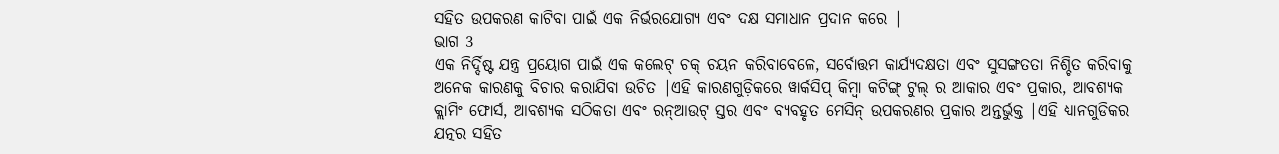ସହିତ ଉପକରଣ କାଟିବା ପାଇଁ ଏକ ନିର୍ଭରଯୋଗ୍ୟ ଏବଂ ଦକ୍ଷ ସମାଧାନ ପ୍ରଦାନ କରେ |
ଭାଗ 3
ଏକ ନିର୍ଦ୍ଦିଷ୍ଟ ଯନ୍ତ୍ର ପ୍ରୟୋଗ ପାଇଁ ଏକ କଲେଟ୍ ଚକ୍ ଚୟନ କରିବାବେଳେ, ସର୍ବୋତ୍ତମ କାର୍ଯ୍ୟଦକ୍ଷତା ଏବଂ ସୁସଙ୍ଗତତା ନିଶ୍ଚିତ କରିବାକୁ ଅନେକ କାରଣକୁ ବିଚାର କରାଯିବା ଉଚିତ |ଏହି କାରଣଗୁଡ଼ିକରେ ୱାର୍କସିପ୍ କିମ୍ବା କଟିଙ୍ଗ୍ ଟୁଲ୍ ର ଆକାର ଏବଂ ପ୍ରକାର, ଆବଶ୍ୟକ କ୍ଲାମିଂ ଫୋର୍ସ, ଆବଶ୍ୟକ ସଠିକତା ଏବଂ ରନ୍ଆଉଟ୍ ସ୍ତର ଏବଂ ବ୍ୟବହୃତ ମେସିନ୍ ଉପକରଣର ପ୍ରକାର ଅନ୍ତର୍ଭୁକ୍ତ |ଏହି ଧ୍ୟାନଗୁଡିକର ଯତ୍ନର ସହିତ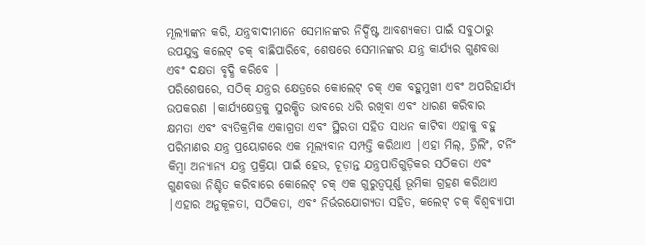ମୂଲ୍ୟାଙ୍କନ କରି, ଯନ୍ତ୍ରବାଦୀମାନେ ସେମାନଙ୍କର ନିର୍ଦ୍ଦିଷ୍ଟ ଆବଶ୍ୟକତା ପାଇଁ ସବୁଠାରୁ ଉପଯୁକ୍ତ କଲେଟ୍ ଚକ୍ ବାଛିପାରିବେ, ଶେଷରେ ସେମାନଙ୍କର ଯନ୍ତ୍ର କାର୍ଯ୍ୟର ଗୁଣବତ୍ତା ଏବଂ ଦକ୍ଷତା ବୃଦ୍ଧି କରିବେ |
ପରିଶେଷରେ, ସଠିକ୍ ଯନ୍ତ୍ରର କ୍ଷେତ୍ରରେ କୋଲେଟ୍ ଚକ୍ ଏକ ବହୁମୁଖୀ ଏବଂ ଅପରିହାର୍ଯ୍ୟ ଉପକରଣ |କାର୍ଯ୍ୟକ୍ଷେତ୍ରକୁ ସୁରକ୍ଷିତ ଭାବରେ ଧରି ରଖିବା ଏବଂ ଧାରଣ କରିବାର କ୍ଷମତା ଏବଂ ବ୍ୟତିକ୍ରମିକ ଏକାଗ୍ରତା ଏବଂ ସ୍ଥିରତା ସହିତ ସାଧନ କାଟିବା ଏହାକୁ ବହୁ ପରିମାଣର ଯନ୍ତ୍ର ପ୍ରୟୋଗରେ ଏକ ମୂଲ୍ୟବାନ ସମ୍ପତ୍ତି କରିଥାଏ |ଏହା ମିଲ୍, ଡ୍ରିଲିଂ, ଟର୍ନିଂ କିମ୍ବା ଅନ୍ୟାନ୍ୟ ଯନ୍ତ୍ର ପ୍ରକ୍ରିୟା ପାଇଁ ହେଉ, ଚୂଡ଼ାନ୍ତ ଯନ୍ତ୍ରପାତିଗୁଡ଼ିକର ସଠିକତା ଏବଂ ଗୁଣବତ୍ତା ନିଶ୍ଚିତ କରିବାରେ କୋଲେଟ୍ ଚକ୍ ଏକ ଗୁରୁତ୍ୱପୂର୍ଣ୍ଣ ଭୂମିକା ଗ୍ରହଣ କରିଥାଏ |ଏହାର ଅନୁକୂଳତା, ସଠିକତା, ଏବଂ ନିର୍ଭରଯୋଗ୍ୟତା ସହିତ, କଲେଟ୍ ଚକ୍ ବିଶ୍ୱବ୍ୟାପୀ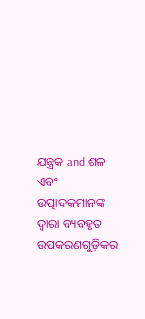ଯନ୍ତ୍ରକ and ଶଳ ଏବଂ ଉତ୍ପାଦକମାନଙ୍କ ଦ୍ୱାରା ବ୍ୟବହୃତ ଉପକରଣଗୁଡ଼ିକର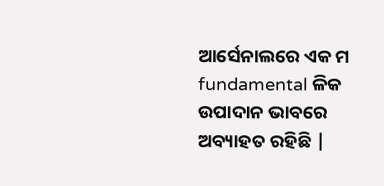ଆର୍ସେନାଲରେ ଏକ ମ fundamental ଳିକ ଉପାଦାନ ଭାବରେ ଅବ୍ୟାହତ ରହିଛି |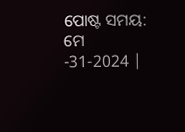ପୋଷ୍ଟ ସମୟ: ମେ -31-2024 |